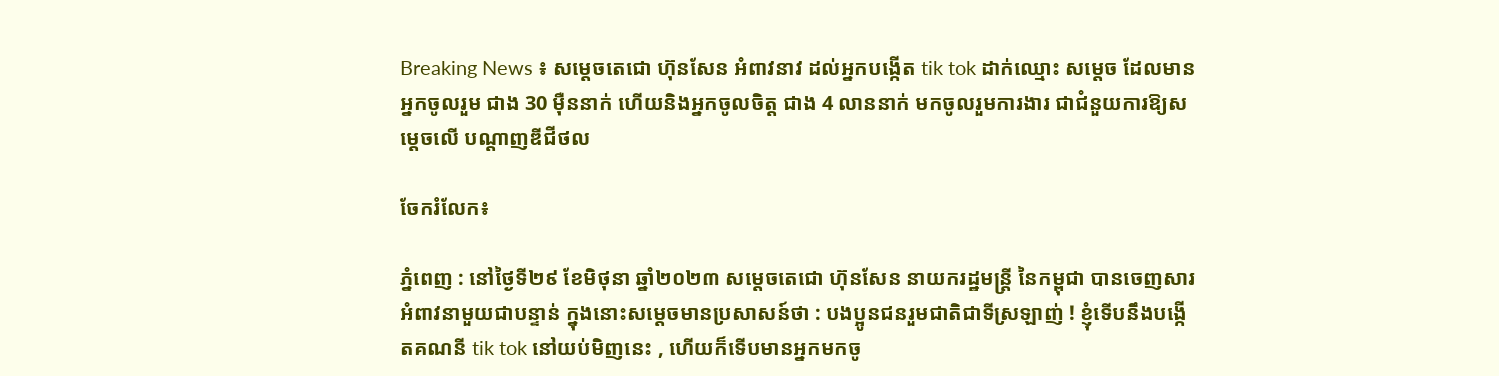Breaking News ៖ សម្ដេចតេជោ ហ៊ុនសែន អំពាវនាវ ដល់អ្នកបង្កើត tik tok ដាក់ឈ្មោះ សម្តេច ដែលមានអ្នកចូលរួម ជាង 30 ម៉ឺននាក់ ហើយនិងអ្នកចូលចិត្ត ជាង 4 លាននាក់ មកចូលរួមការងារ ជាជំនួយការឱ្យសម្តេចលើ បណ្ដាញឌីជីថល

ចែករំលែក៖

ភ្នំពេញ : នៅថ្ងៃទី២៩ ខែមិថុនា ឆ្នាំ២០២៣ សម្ដេចតេជោ ហ៊ុនសែន នាយករដ្ឋមន្ត្រី នៃកម្ពុជា បានចេញសារអំពាវនាមួយជាបន្ទាន់ ក្នុងនោះសម្ដេចមានប្រសាសន៍ថា : បងប្អូនជនរួមជាតិជាទីស្រឡាញ់ ! ខ្ញុំទើបនឹងបង្កើតគណនី tik tok នៅយប់មិញនេះ , ហើយក៏ទើបមានអ្នកមកចូ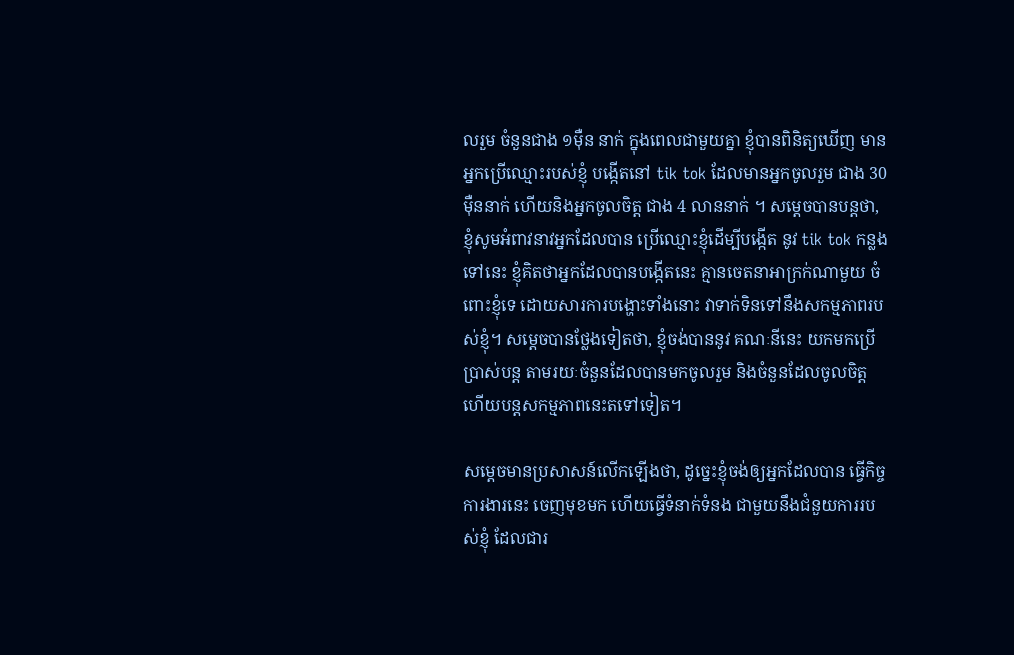លរួម ចំនួនជាង ១មុឺន នាក់ ក្នុងពេលជាមួយគ្នា ខ្ញុំបានពិនិត្យឃើញ មានអ្នកប្រើឈ្មោះរបស់ខ្ញុំ បង្កើតនៅ tik tok ដែលមានអ្នកចូលរួម ជាង 30 ម៉ឺននាក់ ហើយនិងអ្នកចូលចិត្ត ជាង 4 លាននាក់ ។ សម្ដេចបានបន្តថា, ខ្ញុំសូមអំពាវនាវអ្នកដែលបាន ប្រើឈ្មោះខ្ញុំដើម្បីបង្កើត នូវ tik tok កន្លងទៅនេះ ខ្ញុំគិតថាអ្នកដែលបានបង្កើតនេះ គ្មានចេតនាអាក្រក់ណាមួយ ចំពោះខ្ញុំទេ ដោយសារការបង្ហោះទាំងនោះ វាទាក់ទិនទៅនឹងសកម្មភាពរបស់ខ្ញុំ។ សម្ដេចបានថ្លែងទៀតថា, ខ្ញុំចង់បាននូវ គណៈនីនេះ យកមកប្រើប្រាស់បន្ត តាមរយៈចំនួនដែលបានមកចូលរួម និងចំនួនដែលចូលចិត្ត ហើយបន្តសកម្មភាពនេះតទៅទៀត។

សម្ដេចមានប្រសាសន៍លើកឡើងថា, ដូច្នេះខ្ញុំចង់ឲ្យអ្នកដែលបាន ធ្វើកិច្ចការងារនេះ ចេញមុខមក ហើយធ្វើទំនាក់ទំនង ជាមួយនឹងជំនួយការរបស់ខ្ញុំ ដែលជារ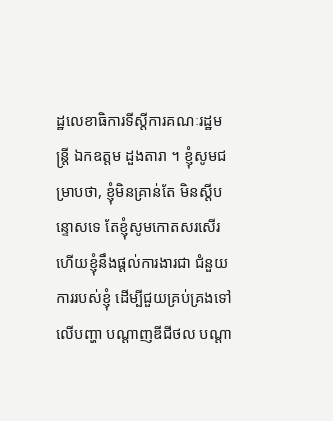ដ្ឋលេខាធិការទីស្ដីការគណៈរដ្ឋមន្ត្រី ឯកឧត្តម ដួងតារា ។ ខ្ញុំសូមជម្រាបថា, ខ្ញុំមិនគ្រាន់តែ មិនស្ដីបន្ទោសទេ តែខ្ញុំសូមកោតសរសើរ ហើយខ្ញុំនឹងផ្ដល់ការងារជា ជំនួយការរបស់ខ្ញុំ ដើម្បីជួយគ្រប់គ្រងទៅលើបញ្ហា បណ្ដាញឌីជីថល បណ្ដា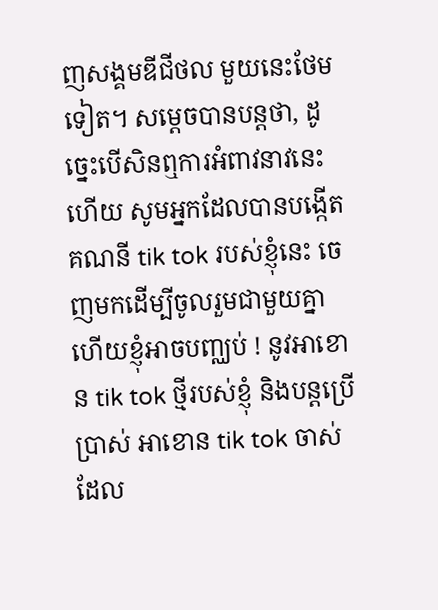ញសង្គមឌីជីថល មួយនេះថែមទៀត។ សម្ដេចបានបន្តថា, ដូច្នេះបើសិនឮការអំពាវនាវនេះហើយ សូមអ្នកដែលបានបង្កើត គណនី tik tok របស់ខ្ញុំនេះ ចេញមកដើម្បីចូលរួមជាមួយគ្នា ហើយខ្ញុំអាចបញ្ឈប់ ! នូវអាខោន tik tok ថ្មីរបស់ខ្ញុំ និងបន្តប្រើប្រាស់ អាខោន tik tok ចាស់ ដែល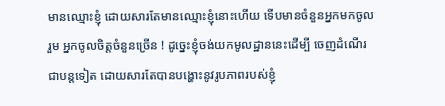មានឈ្មោះខ្ញុំ ដោយសារតែមានឈ្មោះខ្ញុំនោះហើយ ទើបមានចំនួនអ្នកមកចូលរួម អ្នកចូលចិត្តចំនួនច្រើន ! ដូច្នេះខ្ញុំចង់យកមូលដ្ឋាននេះដើម្បី ចេញដំណើរ ជាបន្តទៀត ដោយសារតែបានបង្ហោះនូវរូបភាពរបស់ខ្ញុំ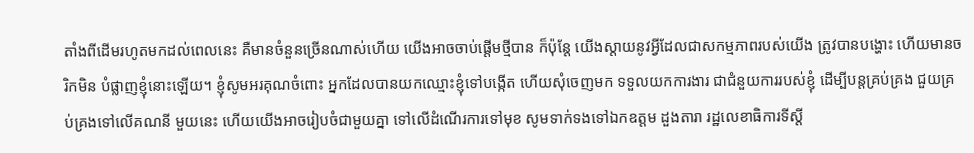តាំងពីដើមរហូតមកដល់ពេលនេះ គឺមានចំនួនច្រើនណាស់ហើយ យើងអាចចាប់ផ្ដើមថ្មីបាន ក៏ប៉ុន្តែ យើងស្ដាយនូវអ្វីដែលជាសកម្មភាពរបស់យើង ត្រូវបានបង្ហោះ ហើយមានចរិកមិន បំផ្លាញខ្ញុំនោះឡើយ។ ខ្ញុំសូមអរគុណចំពោះ អ្នកដែលបានយកឈ្មោះខ្ញុំទៅបង្កើត ហើយសុំចេញមក ទទួលយកការងារ ជាជំនួយការរបស់ខ្ញុំ ដើម្បីបន្តគ្រប់គ្រង ជួយគ្រប់គ្រងទៅលើគណនី មួយនេះ ហើយយើងអាចរៀបចំជាមួយគ្នា ទៅលើដំណើរការទៅមុខ សូមទាក់ទងទៅឯកឧត្តម ដួងតារា រដ្ឋលេខាធិការទីស្ដី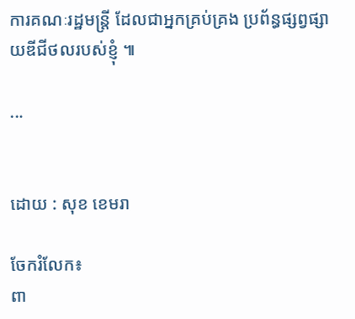ការគណៈរដ្ឋមន្ត្រី ដែលជាអ្នកគ្រប់គ្រង ប្រព័ន្ធផ្សព្វផ្សាយឌីជីថលរបស់ខ្ញុំ ៕

...


ដោយ : សុខ ខេមរា

ចែករំលែក៖
ពា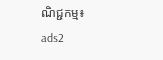ណិជ្ជកម្ម៖
ads2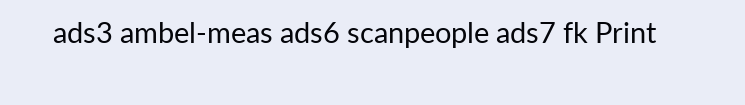ads3 ambel-meas ads6 scanpeople ads7 fk Print